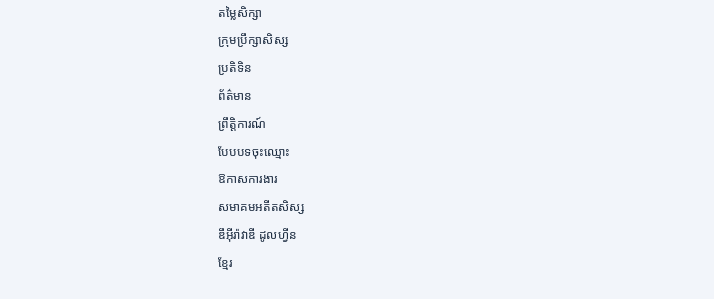តម្លៃសិក្សា
ក្រុមប្រឹក្សាសិស្ស
ប្រតិទិន
ព័ត៌មាន
ព្រឹត្តិការណ៍
បែបបទចុះឈ្មោះ
ឱកាសការងារ
សមាគមអតីតសិស្ស
ឌឹអុីរ៉ាវាឌី ដូលហ្វីន
ខ្មែរ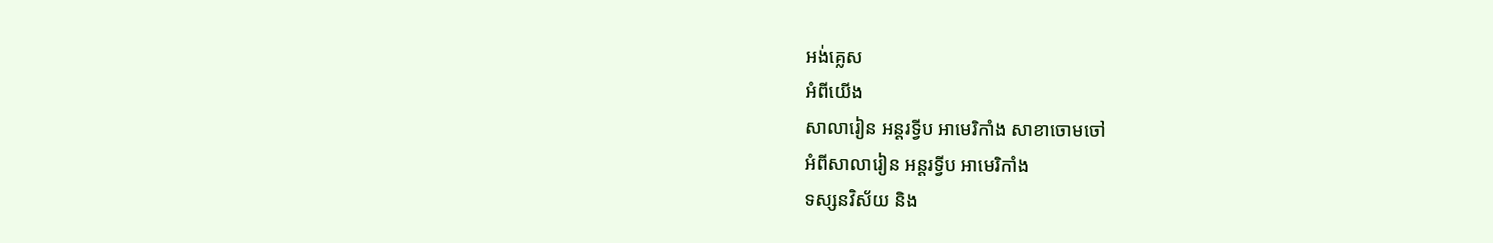អង់គ្លេស
អំពីយើង
សាលារៀន អន្តរទ្វីប អាមេរិកាំង សាខាចោមចៅ
អំពីសាលារៀន អន្ដរទ្វីប អាមេរិកាំង
ទស្សនវិស័យ និង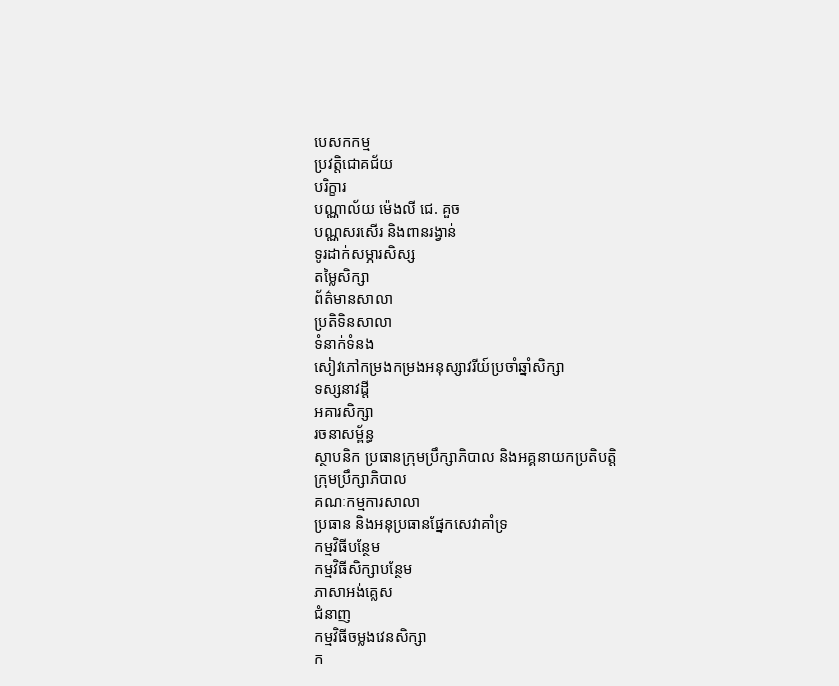បេសកកម្ម
ប្រវត្តិជោគជ័យ
បរិក្ខារ
បណ្ណាល័យ ម៉េងលី ជេ. គួច
បណ្ណសរសើរ និងពានរង្វាន់
ទូរដាក់សម្ភារសិស្ស
តម្លៃសិក្សា
ព័ត៌មានសាលា
ប្រតិទិនសាលា
ទំនាក់ទំនង
សៀវភៅកម្រងកម្រងអនុស្សាវរីយ៍ប្រចាំឆ្នាំសិក្សា
ទស្សនាវដ្តី
អគារសិក្សា
រចនាសម្ព័ន្ធ
ស្ថាបនិក ប្រធានក្រុមប្រឹក្សាភិបាល និងអគ្គនាយកប្រតិបត្តិ
ក្រុមប្រឹក្សាភិបាល
គណៈកម្មការសាលា
ប្រធាន និងអនុប្រធានផ្នែកសេវាគាំទ្រ
កម្មវិធីបន្ថែម
កម្មវិធីសិក្សាបន្ថែម
ភាសាអង់គ្លេស
ជំនាញ
កម្មវិធីចម្លងវេនសិក្សា
ក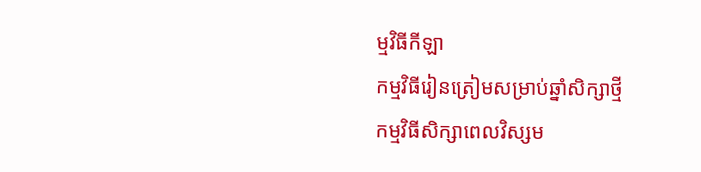ម្មវិធីកីឡា
កម្មវិធីរៀនត្រៀមសម្រាប់ឆ្នាំសិក្សាថ្មី
កម្មវិធីសិក្សាពេលវិស្សម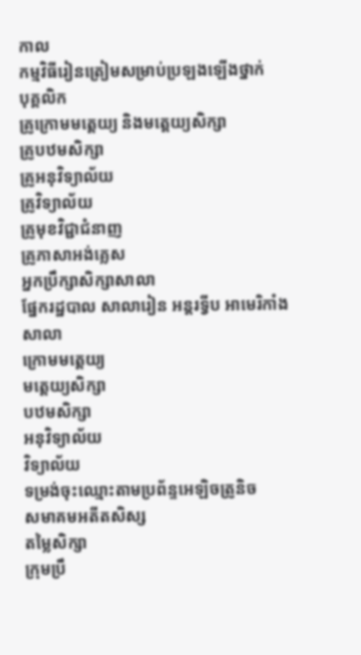កាល
កម្មវិធីរៀនត្រៀមសម្រាប់ប្រឡងឡើងថ្នាក់
បុគ្គលិក
គ្រូក្រោមមត្តេយ្យ និងមត្តេយ្យសិក្សា
គ្រូបឋមសិក្សា
គ្រូអនុវិទ្យាល័យ
គ្រូវិទ្យាល័យ
គ្រូមុខវិជ្ជាជំនាញ
គ្រូភាសាអង់គ្លេស
អ្នកប្រឹក្សាសិក្សាសាលា
ផ្នែករដ្ឋបាល សាលារៀន អន្តរទ្វីប អាមេរិកាំង
សាលា
ក្រោមមត្តេយ្យ
មត្តេយ្យសិក្សា
បឋមសិក្សា
អនុវិទ្យាល័យ
វិទ្យាល័យ
ទម្រង់ចុះឈ្មោះតាមប្រព័ន្ទអេឡិចត្រូនិច
សមាគមអតីតសិស្ស
តម្លៃសិក្សា
ក្រុមប្រឹ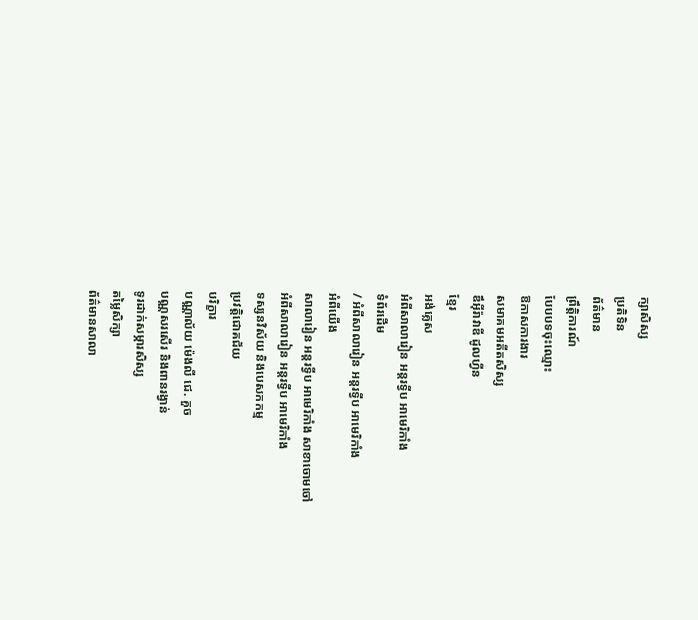ក្សាសិស្ស
ប្រតិទិន
ព័ត៌មាន
ព្រឹត្តិការណ៍
បែបបទចុះឈ្មោះ
ឱកាសការងារ
សមាគមអតីតសិស្ស
ឌឹអុីរ៉ាវាឌី ដូលហ្វីន
ខ្មែរ
អង់គ្លេស
អំពីសាលារៀន អន្ដរទ្វីប អាមេរិកាំង
ទំព័រដើម
/ អំពីសាលារៀន អន្ដរទ្វីប អាមេរិកាំង
អំពីយើង
សាលារៀន អន្តរទ្វីប អាមេរិកាំង សាខាចោមចៅ
អំពីសាលារៀន អន្ដរទ្វីប អាមេរិកាំង
ទស្សនវិស័យ និងបេសកកម្ម
ប្រវត្តិជោគជ័យ
បរិក្ខារ
បណ្ណាល័យ ម៉េងលី ជេ. គួច
បណ្ណសរសើរ និងពានរង្វាន់
ទូរដាក់សម្ភារសិស្ស
តម្លៃសិក្សា
ព័ត៌មានសាលា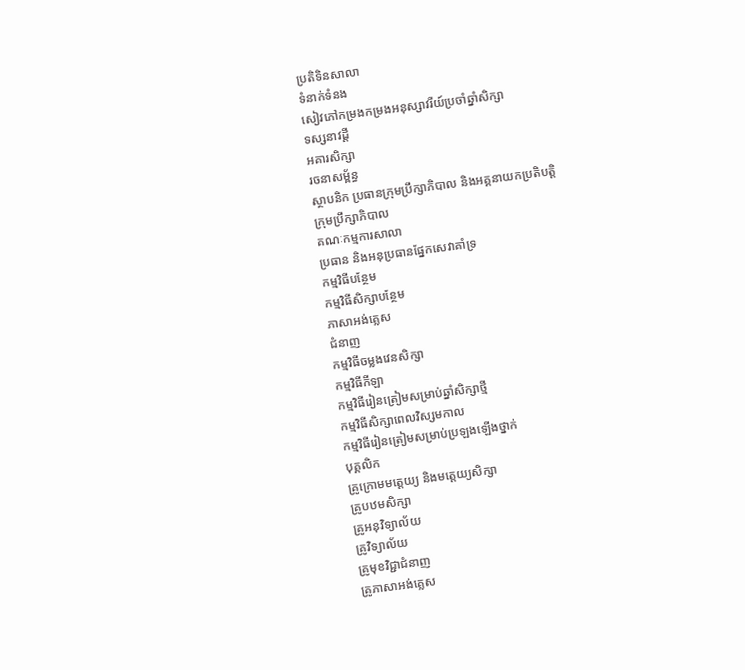ប្រតិទិនសាលា
ទំនាក់ទំនង
សៀវភៅកម្រងកម្រងអនុស្សាវរីយ៍ប្រចាំឆ្នាំសិក្សា
ទស្សនាវដ្តី
អគារសិក្សា
រចនាសម្ព័ន្ធ
ស្ថាបនិក ប្រធានក្រុមប្រឹក្សាភិបាល និងអគ្គនាយកប្រតិបត្តិ
ក្រុមប្រឹក្សាភិបាល
គណៈកម្មការសាលា
ប្រធាន និងអនុប្រធានផ្នែកសេវាគាំទ្រ
កម្មវិធីបន្ថែម
កម្មវិធីសិក្សាបន្ថែម
ភាសាអង់គ្លេស
ជំនាញ
កម្មវិធីចម្លងវេនសិក្សា
កម្មវិធីកីឡា
កម្មវិធីរៀនត្រៀមសម្រាប់ឆ្នាំសិក្សាថ្មី
កម្មវិធីសិក្សាពេលវិស្សមកាល
កម្មវិធីរៀនត្រៀមសម្រាប់ប្រឡងឡើងថ្នាក់
បុគ្គលិក
គ្រូក្រោមមត្តេយ្យ និងមត្តេយ្យសិក្សា
គ្រូបឋមសិក្សា
គ្រូអនុវិទ្យាល័យ
គ្រូវិទ្យាល័យ
គ្រូមុខវិជ្ជាជំនាញ
គ្រូភាសាអង់គ្លេស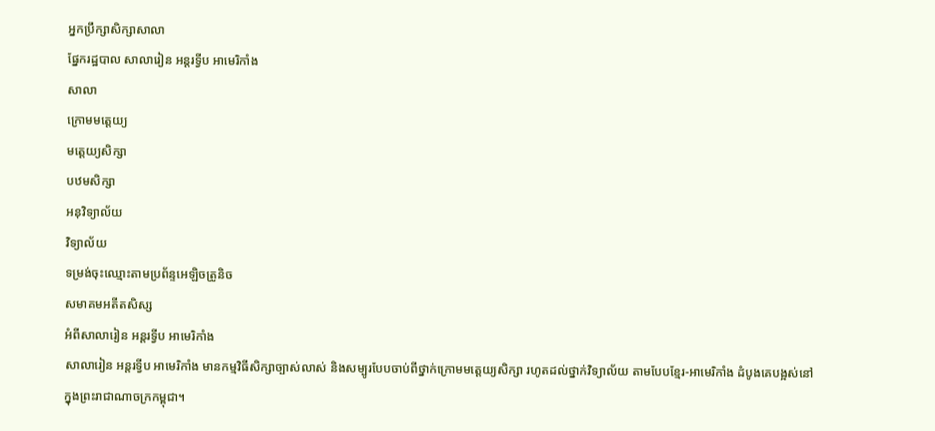អ្នកប្រឹក្សាសិក្សាសាលា
ផ្នែករដ្ឋបាល សាលារៀន អន្តរទ្វីប អាមេរិកាំង
សាលា
ក្រោមមត្តេយ្យ
មត្តេយ្យសិក្សា
បឋមសិក្សា
អនុវិទ្យាល័យ
វិទ្យាល័យ
ទម្រង់ចុះឈ្មោះតាមប្រព័ន្ទអេឡិចត្រូនិច
សមាគមអតីតសិស្ស
អំពីសាលារៀន អន្ដរទ្វីប អាមេរិកាំង
សាលារៀន អន្តរទ្វីប អាមេរិកាំង មានកម្មវិធីសិក្សាច្បាស់លាស់ និងសម្បូរបែបចាប់ពីថ្នាក់ក្រោមមត្តេយ្យសិក្សា រហូតដល់ថ្នាក់វិទ្យាល័យ តាមបែបខ្មែរ-អាមេរិកាំង ដំបូងគេបង្អស់នៅក្នុងព្រះរាជាណាចក្រកម្ពុជា។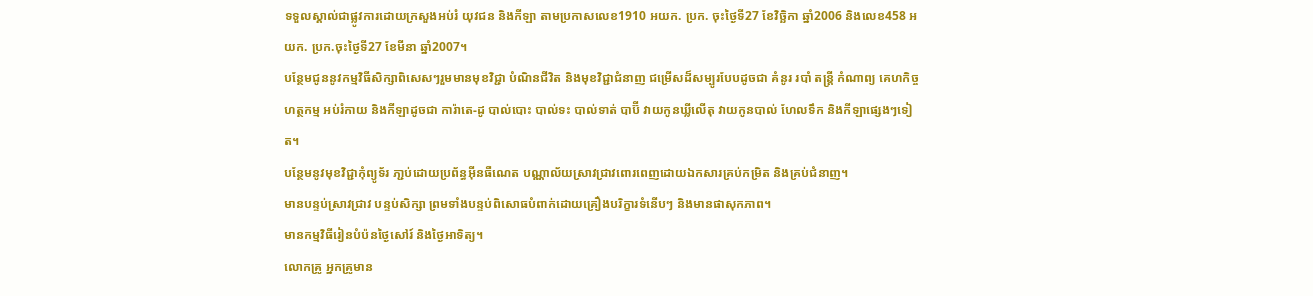ទទួលស្គាល់ជាផ្លូវការដោយក្រសួងអប់រំ យុវជន និងកីឡា តាមប្រកាសលេខ1910 អយក. ប្រក. ចុះថ្ងៃទី27 ខែវិច្ឆិកា ឆ្នាំ2006 និងលេខ458 អយក. ប្រក.ចុះថ្ងៃទី27 ខែមីនា ឆ្នាំ2007។
បន្ថែមជូននូវកម្មវិធីសិក្សាពិសេសៗរួមមានមុខវិជ្ជា បំណិនជីវិត និងមុខវិជ្ជាជំនាញ ជម្រើសដ៏សម្បូរបែបដូចជា គំនូរ របាំ តន្ត្រី កំណាព្យ គេហកិច្ច ហត្ថកម្ម អប់រំកាយ និងកីឡាដូចជា ការ៉ាតេ-ដូ បាល់បោះ បាល់ទះ បាល់ទាត់ បាប៊ី វាយកូនឃ្លីលើតុ វាយកូនបាល់ ហែលទឹក និងកីឡាផ្សេងៗទៀត។
បន្ថែមនូវមុខវិជ្ជាកុំព្យូទ័រ ភា្ជប់ដោយប្រព័ន្ធអ៊ីនធឺណេត បណ្ណាល័យស្រាវជ្រាវពោរពេញដោយឯកសារគ្រប់កម្រិត និងគ្រប់ជំនាញ។
មានបន្ទប់ស្រាវជ្រាវ បន្ទប់សិក្សា ព្រមទាំងបន្ទប់ពិសោធបំពាក់ដោយគ្រឿងបរិក្ខារទំនើបៗ និងមានផាសុកភាព។
មានកម្មវិធីរៀនបំប៉នថ្ងៃសៅរ៍ និងថ្ងៃអាទិត្យ។
លោកគ្រូ អ្នកគ្រូមាន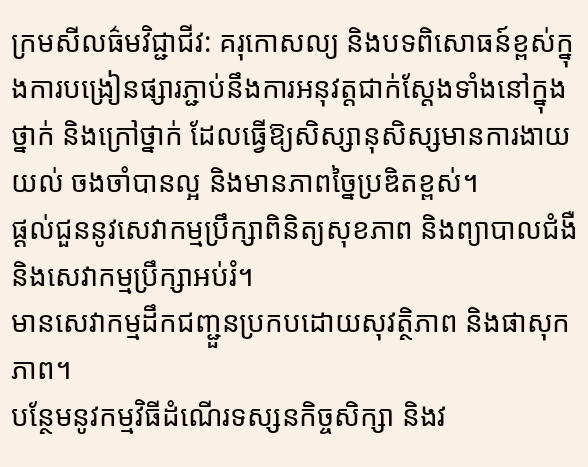ក្រមសីលធ៌មវិជ្ជាជីវ: គរុកោសល្យ និងបទពិសោធន៍ខ្ពស់ក្នុងការបង្រៀនផ្សារភ្ជាប់នឹងការអនុវត្តជាក់ស្តែងទាំងនៅក្នុងថ្នាក់ និងក្រៅថ្នាក់ ដែលធ្វើឱ្យសិស្សានុសិស្សមានការងាយយល់ ចងចាំបានល្អ និងមានភាពច្នៃប្រឌិតខ្ពស់។
ផ្តល់ជួននូវសេវាកម្មប្រឹក្សាពិនិត្យសុខភាព និងព្យាបាលជំងឺ និងសេវាកម្មប្រឹក្សាអប់រំ។
មានសេវាកម្មដឹកជញ្ជួនប្រកបដោយសុវត្ថិភាព និងផាសុកភាព។
បន្ថែមនូវកម្មវិធីដំណើរទស្សនកិច្ចសិក្សា និងវ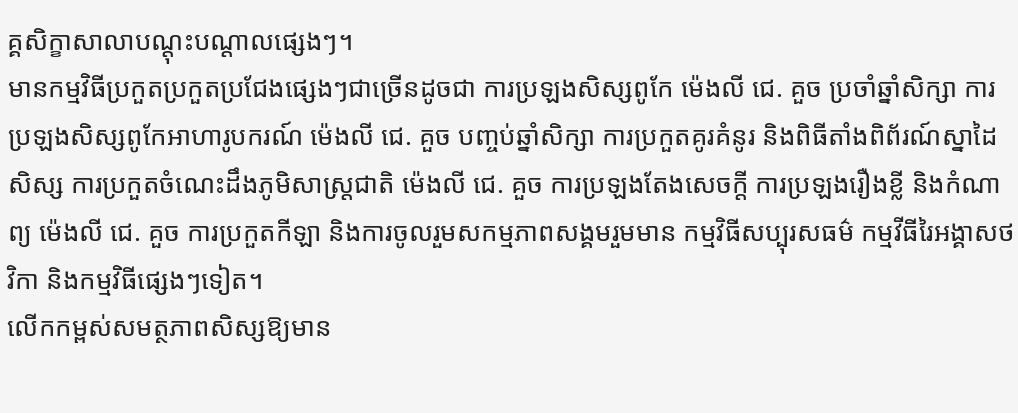គ្គសិក្ខាសាលាបណ្តុះបណ្តាលផ្សេងៗ។
មានកម្មវិធីប្រកួតប្រកួតប្រជែងផ្សេងៗជាច្រើនដូចជា ការប្រឡងសិស្សពូកែ ម៉េងលី ជេ. គួច ប្រចាំឆ្នាំសិក្សា ការប្រឡងសិស្សពូកែអាហារូបករណ៍ ម៉េងលី ជេ. គួច បញ្ចប់ឆ្នាំសិក្សា ការប្រកួតគូរគំនូរ និងពិធីតាំងពិព័រណ៍ស្នាដៃសិស្ស ការប្រកួតចំណេះដឹងភូមិសាស្ត្រជាតិ ម៉េងលី ជេ. គួច ការប្រឡងតែងសេចក្តី ការប្រឡងរឿងខ្លី និងកំណាព្យ ម៉េងលី ជេ. គួច ការប្រកួតកីឡា និងការចូលរួមសកម្មភាពសង្គមរួមមាន កម្មវិធីសប្បុរសធម៌ កម្មវីធីរៃអង្គាសថវិកា និងកម្មវិធីផ្សេងៗទៀត។
លើកកម្ពស់សមត្ថភាពសិស្សឱ្យមាន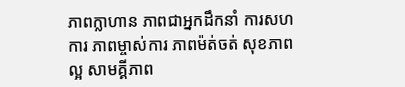ភាពក្លាហាន ភាពជាអ្នកដឹកនាំ ការសហការ ភាពម្ចាស់ការ ភាពម៉ត់ចត់ សុខភាពល្អ សាមគ្គីភាព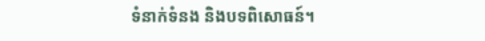ទំនាក់ទំនង និងបទពិសោធន៍។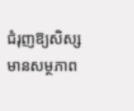ជំរុញឱ្យសិស្សមានសម្ថភាព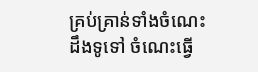គ្រប់គ្រាន់ទាំងចំណេះដឹងទូទៅ ចំណេះធ្វើ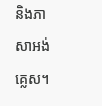និងភាសាអង់គ្លេស។